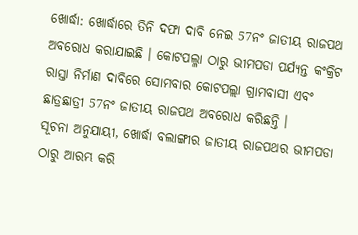ଖୋର୍ଦ୍ଧା: ଖୋର୍ଦ୍ଧାରେ ତିନି ଦଫା ଦାବି ନେଇ 57ନଂ ଜାତୀୟ ରାଜପଥ ଅବରୋଧ କରାଯାଇଛି । କୋଟପଲ୍ଳା ଠାରୁ ଭୀମପଡା ପର୍ଯ୍ୟନ୍ତ କଂକ୍ରିଟ ରାସ୍ତା ନିର୍ମାଣ ଦାବିରେ ସୋମବାର କୋଟପଲ୍ଲା ଗ୍ରାମବାସୀ ଏବଂ ଛାତ୍ରଛାତ୍ରୀ 57ନଂ ଜାତୀୟ ରାଜପଥ ଅବରୋଧ କରିଛନ୍ତି ।
ସୂଚନା ଅନୁଯାୟୀ, ଖୋର୍ଦ୍ଧା ବଲାଙ୍ଗୀର ଜାତୀୟ ରାଜପଥର ଭୀମପଡା ଠାରୁ ଆରମ୍ଭ କରି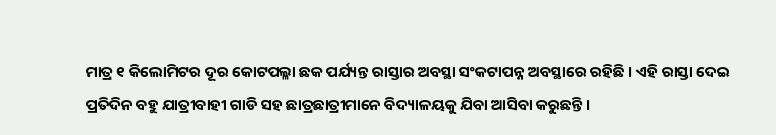ମାତ୍ର ୧ କିଲୋମିଟର ଦୂର କୋଟପଲ୍ଳା ଛକ ପର୍ଯ୍ୟନ୍ତ ରାସ୍ତାର ଅବସ୍ଥା ସଂକଟାପନ୍ନ ଅବସ୍ଥାରେ ରହିଛି । ଏହି ରାସ୍ତା ଦେଇ ପ୍ରତିଦିନ ବହୁ ଯାତ୍ରୀବାହୀ ଗାଡି ସହ ଛାତ୍ରଛାତ୍ରୀମାନେ ବିଦ୍ୟାଳୟକୁ ଯିବା ଆସିବା କରୁଛନ୍ତି ।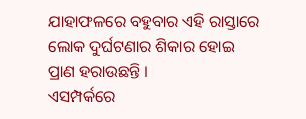ଯାହାଫଳରେ ବହୁବାର ଏହି ରାସ୍ତାରେ ଲୋକ ଦୁର୍ଘଟଣାର ଶିକାର ହୋଇ ପ୍ରାଣ ହରାଉଛନ୍ତି ।
ଏସମ୍ପର୍କରେ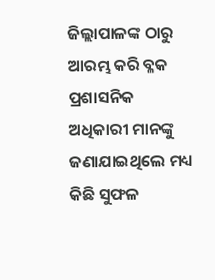ଜିଲ୍ଲାପାଳଙ୍କ ଠାରୁ ଆରମ୍ଭ କରି ବ୍ଳକ ପ୍ରଶାସନିକ ଅଧିକାରୀ ମାନଙ୍କୁ ଜଣାଯାଇଥିଲେ ମଧ୍ୟ କିଛି ସୁଫଳ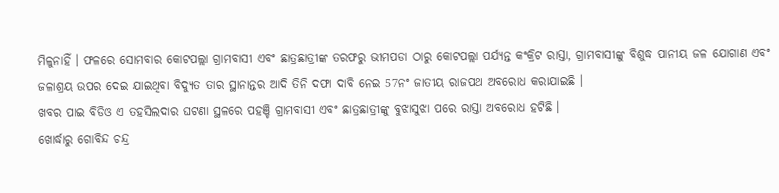ମିଳୁନାହିଁ । ଫଳରେ ସୋମବାର କୋଟପଲ୍ଲା ଗ୍ରାମବାସୀ ଏବଂ ଛାତ୍ରଛାତ୍ରୀଙ୍କ ତରଫରୁ ଭୀମପଡା ଠାରୁ କୋଟପଲ୍ଲା ପର୍ଯ୍ୟନ୍ତ କଂକ୍ରିଟ ରାସ୍ତା, ଗ୍ରାମବାସୀଙ୍କୁ ବିଶୁଦ୍ଧ ପାନୀୟ ଜଳ ଯୋଗାଣ ଏବଂ ଜଳାଶ୍ରୟ ଉପର ଦେଇ ଯାଇଥିବା ବିଦ୍ୟୁତ ତାର ସ୍ଥାନାନ୍ତର ଆଦି ତିନି ଦଫା ଦାବି ନେଇ 57ନଂ ଜାତୀୟ ରାଜପଥ ଅବରୋଧ କରାଯାଇଛି ।
ଖବର ପାଇ ବିଡିଓ ଏ ତହସିଲଦାର ଘଟଣା ସ୍ଥଳରେ ପହଞ୍ଚି ଗ୍ରାମବାସୀ ଏବଂ ଛାତ୍ରଛାତ୍ରୀଙ୍କୁ ବୁଝାସୁଝା ପରେ ରାସ୍ତା ଅବରୋଧ ହଟିଛି ।
ଖୋର୍ଦ୍ଧାରୁ ଗୋବିନ୍ଦ ଚନ୍ଦ୍ର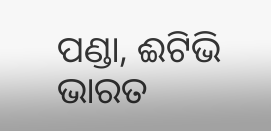ପଣ୍ଡା, ଈଟିଭି ଭାରତ